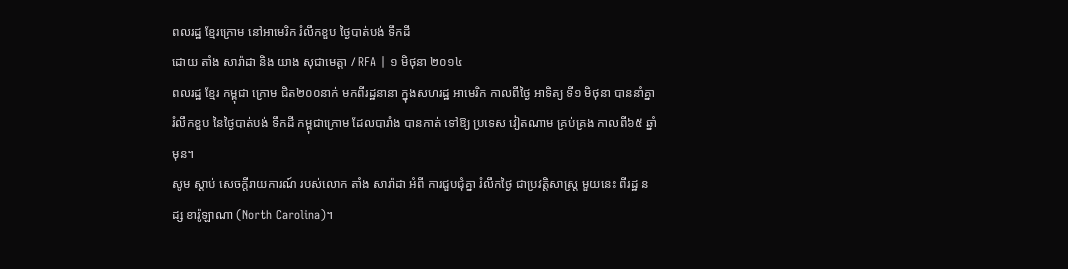ពលរដ្ឋ ខ្មែរក្រោម នៅអាមេរិក រំលឹកខួប ថ្ងៃបាត់បង់ ទឹកដី
ដោយ តាំង សារ៉ាដា និង យាង សុជាមេត្តា / RFA | ១ មិថុនា ២០១៤
ពលរដ្ឋ ខ្មែរ កម្ពុជា ក្រោម ជិត២០០នាក់ មកពីរដ្ឋនានា ក្នុងសហរដ្ឋ អាមេរិក កាលពីថ្ងៃ អាទិត្យ ទី១ មិថុនា បាននាំគ្នា រំលឹកខួប នៃថ្ងៃបាត់បង់ ទឹកដី កម្ពុជាក្រោម ដែលបារាំង បានកាត់ ទៅឱ្យ ប្រទេស វៀតណាម គ្រប់គ្រង កាលពី៦៥ ឆ្នាំមុន។
សូម ស្ដាប់ សេចក្ដីរាយការណ៍ របស់លោក តាំង សារ៉ាដា អំពី ការជួបជុំគ្នា រំលឹកថ្ងៃ ជាប្រវត្តិសាស្ត្រ មួយនេះ ពីរដ្ឋ នដ្ស ខារ៉ូឡាណា (North Carolina)។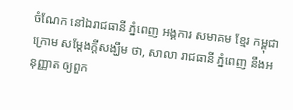ចំណែក នៅឯរាជធានី ភ្នំពេញ អង្គការ សមាគម ខ្មែរ កម្ពុជា ក្រោម សម្ដែងក្តីសង្ឃឹម ថា, សាលា រាជធានី ភ្នំពេញ នឹងអនុញ្ញាត ឲ្យពួក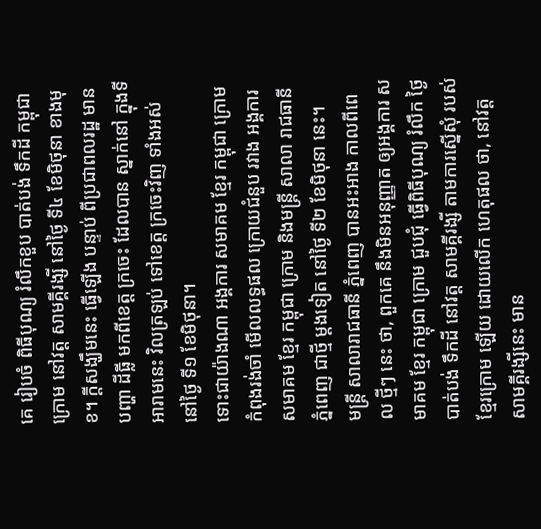គេ រៀបចំ ពិធីបុណ្យ រំលឹកខួប បាត់បង់ ទឹកដី កម្ពុជា ក្រោម នៅវត្ត សាមគ្គីរង្សី នៅថ្ងៃ ទី៤ ខែមិថុនា ខាងមុខ។ ក្តីសង្ឃឹមនេះ ធ្វើឡើង បន្ទាប់ ពីប្រជាពលរដ្ឋ មានបញ្ហា ដីធ្លី មកពីខេត្ត ក្រចេះ ដែលបាន ស្នាក់នៅ ក្នុងទីអារាមនេះ វិលត្រឡប់ ទៅខេត្ត ក្រចេះវិញ ទាំងអស់ នៅថ្ងៃ ទី១ ខែមិថុនា។
ទោះជាយ៉ាងណា អង្គការ សមាគម ខ្មែរ កម្ពុជា ក្រោម កំពុងរង់ចាំ មើលលទ្ធផល ក្រោយជំនួប រវាង អង្គការ សមាគម ខ្មែរ កម្ពុជា ក្រោម និងមន្ត្រី សាលា រាជធានី ភ្នំពេញ ជាថ្មី ម្តងទៀត នៅថ្ងៃ ទី២ ខែមិថុនា នេះ។
មន្ត្រី សាលារាជធានី ភ្នំពេញ បានអះអាង កាលពីពេល ថ្មីៗ នេះ ថា, ពួកគេ នឹងមិនអនុញ្ញាត ឲ្យអង្គការ សមាគម ខ្មែរ កម្ពុជា ក្រោម ជួបជុំ ធ្វើពិធីបុណ្យ រំលឹក ថ្ងៃបាត់បង់ ទឹកដី នៅវត្ត សាមគ្គីរង្សី តាមការស្នើសុំ របស់ ខ្មែរក្រោម ឡើយ ដោយលើក ហេតុផល ថា, នៅវត្ត សាមគ្គីរង្សីនេះ មាន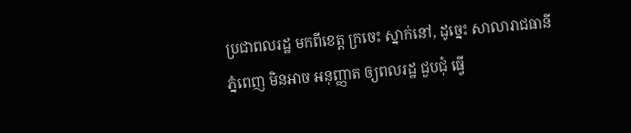ប្រជាពលរដ្ឋ មកពីខេត្ត ក្រចេះ ស្នាក់នៅ, ដូច្នេះ សាលារាជធានី ភ្នំពេញ មិនអាច អនុញ្ញាត ឲ្យពលរដ្ឋ ជួបជុំ ធ្វើ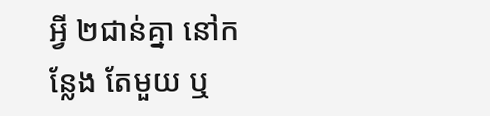អ្វី ២ជាន់គ្នា នៅកន្លែង តែមួយ ឬ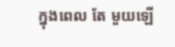ក្នុងពេល តែ មួយឡើ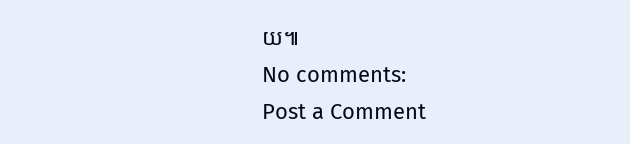យ៕
No comments:
Post a Comment